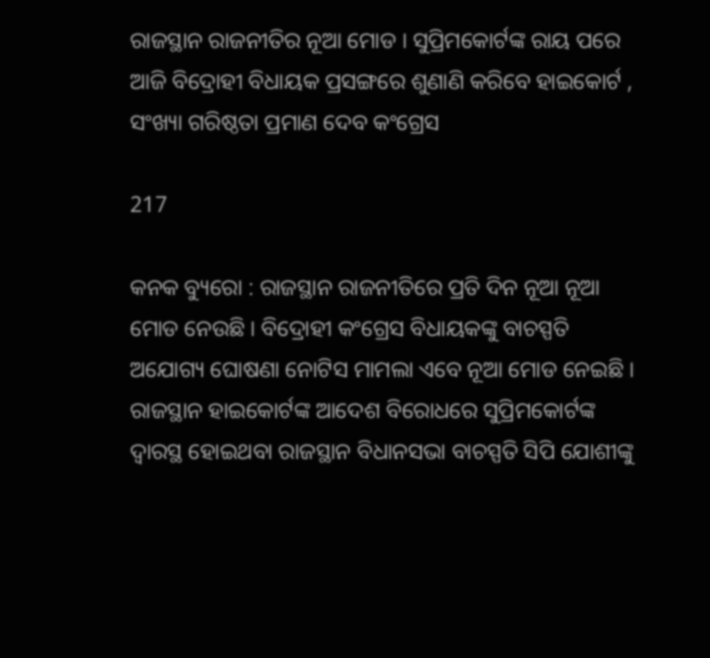ରାଜସ୍ଥାନ ରାଜନୀତିର ନୂଆ ମୋଡ । ସୁପ୍ରିମକୋର୍ଟଙ୍କ ରାୟ ପରେ ଆଜି ବିଦ୍ରୋହୀ ବିଧାୟକ ପ୍ରସଙ୍ଗରେ ଶୁଣାଣି କରିବେ ହାଇକୋର୍ଟ , ସଂଖ୍ୟା ଗରିଷ୍ଠତା ପ୍ରମାଣ ଦେବ କଂଗ୍ରେସ

217

କନକ ବ୍ୟୁରୋ : ରାଜସ୍ଥାନ ରାଜନୀତିରେ ପ୍ରତି ଦିନ ନୂଆ ନୂଆ ମୋଡ ନେଉଛି । ବିଦ୍ରୋହୀ କଂଗ୍ରେସ ବିଧାୟକଙ୍କୁ ବାଚସ୍ପତି ଅଯୋଗ୍ୟ ଘୋଷଣା ନୋଟିସ ମାମଲା ଏବେ ନୂଆ ମୋଡ ନେଇଛି । ରାଜସ୍ଥାନ ହାଇକୋର୍ଟଙ୍କ ଆଦେଶ ବିରୋଧରେ ସୁପ୍ରିମକୋର୍ଟଙ୍କ ଦ୍ୱାରସ୍ଥ ହୋଇଥବା ରାଜସ୍ଥାନ ବିଧାନସଭା ବାଚସ୍ପତି ସିପି ଯୋଶୀଙ୍କୁ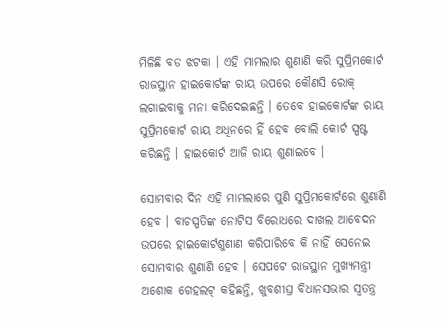ମିଳିଛି ବଡ ଝଟକା । ଏହି ମାମଲାର ଶୁଣାଣି କରି ସୁପ୍ରିମକୋର୍ଟ ରାଜସ୍ଥାନ ହାଇକୋର୍ଟଙ୍କ ରାୟ ଉପରେ କୌଣସି ରୋକ୍ ଲଗାଇବାକୁ ମନା କରିଦେଇଛନ୍ତି । ତେବେ ହାଇକୋର୍ଟଙ୍କ ରାୟ ସୁପ୍ରିମକୋର୍ଟ ରାୟ ଅଧିନରେ ହିଁ ହେବ ବୋଲି କୋର୍ଟ ସ୍ପଷ୍ଟ କରିଛନ୍ତି । ହାଇକୋର୍ଟ ଆଜି ରାୟ ଶୁଣାଇବେ ।

ସୋମବାର ଦିନ ଏହି ମାମଲାରେ ପୁଣି ସୁପ୍ରିମକୋର୍ଟରେ ଶୁଣାଣି ହେବ । ବାଚସ୍ପତିଙ୍କ ନୋଟିସ ବିରୋଧରେ ଦାଖଲ ଆବେଦନ ଉପରେ ହାଇକୋର୍ଟଶୁଣାଣ କରିପାରିବେ କି ନାହିଁ ସେନେଇ ସୋମବାର ଶୁଣାଣି ହେବ । ସେପଟେ ରାଜସ୍ଥାନ ମୁଖ୍ୟମନ୍ତ୍ରୀ ଅଶୋକ ଗେହଲଟ୍ କହିଛନ୍ତି, ଖୁବଶୀଘ୍ର ବିଧାନସଭାର ସ୍ୱତନ୍ତ୍ର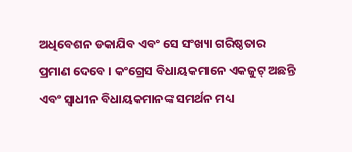ଅଧିବେଶନ ଡକାଯିବ ଏବଂ ସେ ସଂଖ୍ୟା ଗରିଷ୍ଠତାର ପ୍ରମାଣ ଦେବେ । କଂଗ୍ରେସ ବିଧାୟକମାନେ ଏକଜୁଟ୍ ଅଛନ୍ତି ଏବଂ ସ୍ୱାଧୀନ ବିଧାୟକମାନଙ୍କ ସମର୍ଥନ ମଧ୍ୟ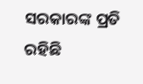ସରକାରଙ୍କ ପ୍ରତି ରହିଛି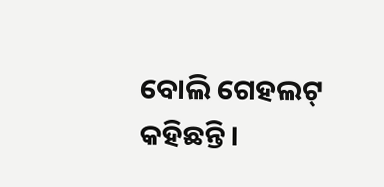ବୋଲି ଗେହଲଟ୍ କହିଛନ୍ତି ।